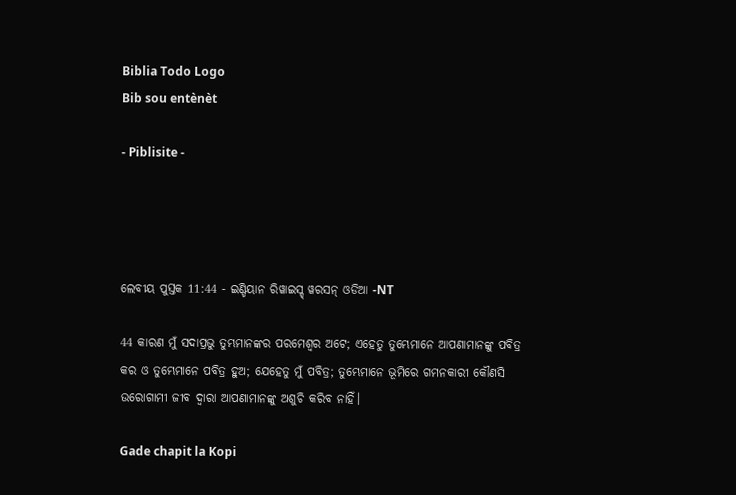Biblia Todo Logo
Bib sou entènèt

- Piblisite -




ଲେବୀୟ ପୁସ୍ତକ 11:44 - ଇଣ୍ଡିୟାନ ରିୱାଇସ୍ଡ୍ ୱରସନ୍ ଓଡିଆ -NT

44 କାରଣ ମୁଁ ସଦାପ୍ରଭୁ ତୁମ୍ଭମାନଙ୍କର ପରମେଶ୍ୱର ଅଟେ; ଏହେତୁ ତୁମ୍ଭେମାନେ ଆପଣାମାନଙ୍କୁ ପବିତ୍ର କର ଓ ତୁମ୍ଭେମାନେ ପବିତ୍ର ହୁଅ; ଯେହେତୁ ମୁଁ ପବିତ୍ର; ତୁମ୍ଭେମାନେ ଭୂମିରେ ଗମନକାରୀ କୌଣସି ଉରୋଗାମୀ ଜୀବ ଦ୍ୱାରା ଆପଣାମାନଙ୍କୁ ଅଶୁଚି କରିବ ନାହିଁ।

Gade chapit la Kopi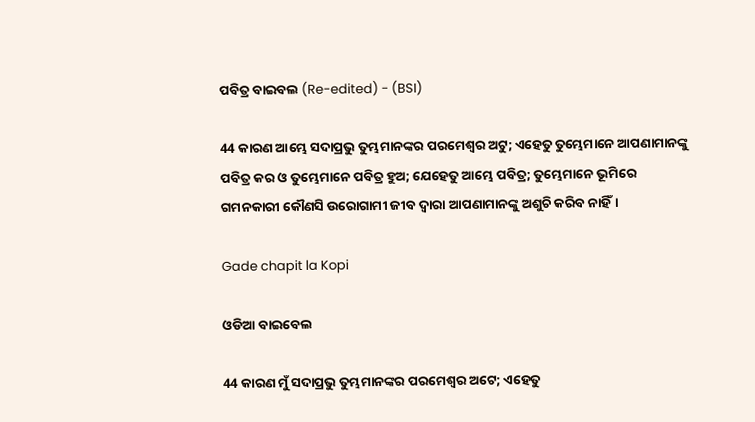ପବିତ୍ର ବାଇବଲ (Re-edited) - (BSI)

44 କାରଣ ଆମ୍ଭେ ସଦାପ୍ରଭୁ ତୁମ୍ଭମାନଙ୍କର ପରମେଶ୍ଵର ଅଟୁ; ଏହେତୁ ତୁମ୍ଭେମାନେ ଆପଣାମାନଙ୍କୁ ପବିତ୍ର କର ଓ ତୁମ୍ଭେମାନେ ପବିତ୍ର ହୁଅ; ଯେହେତୁ ଆମ୍ଭେ ପବିତ୍ର; ତୁମ୍ଭେମାନେ ଭୂମିରେ ଗମନକାରୀ କୌଣସି ଉରୋଗାମୀ ଜୀବ ଦ୍ଵାରା ଆପଣାମାନଙ୍କୁ ଅଶୁଚି କରିବ ନାହିଁ।

Gade chapit la Kopi

ଓଡିଆ ବାଇବେଲ

44 କାରଣ ମୁଁ ସଦାପ୍ରଭୁ ତୁମ୍ଭମାନଙ୍କର ପରମେଶ୍ୱର ଅଟେ; ଏହେତୁ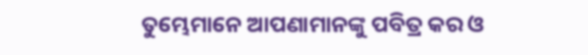ତୁମ୍ଭେମାନେ ଆପଣାମାନଙ୍କୁ ପବିତ୍ର କର ଓ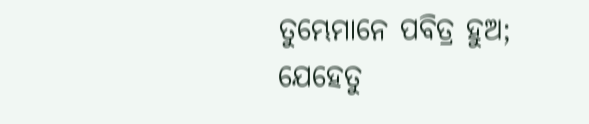ତୁମ୍ଭେମାନେ ପବିତ୍ର ହୁଅ; ଯେହେତୁ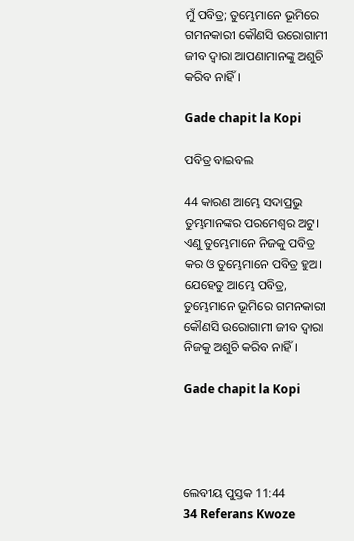ମୁଁ ପବିତ୍ର; ତୁମ୍ଭେମାନେ ଭୂମିରେ ଗମନକାରୀ କୌଣସି ଉରୋଗାମୀ ଜୀବ ଦ୍ୱାରା ଆପଣାମାନଙ୍କୁ ଅଶୁଚି କରିବ ନାହିଁ।

Gade chapit la Kopi

ପବିତ୍ର ବାଇବଲ

44 କାରଣ ଆମ୍ଭେ ସଦାପ୍ରଭୁ ତୁମ୍ଭମାନଙ୍କର ପରମେଶ୍ୱର ଅଟୁ। ଏଣୁ ତୁମ୍ଭେମାନେ ନିଜକୁ ପବିତ୍ର କର ଓ ତୁମ୍ଭେମାନେ ପବିତ୍ର ହୁଅ। ଯେହେତୁ ଆମ୍ଭେ ପବିତ୍ର, ତୁମ୍ଭେମାନେ ଭୂମିରେ ଗମନକାରୀ କୌଣସି ଉରୋଗାମୀ ଜୀବ ଦ୍ୱାରା ନିଜକୁ ଅଶୁଚି କରିବ ନାହିଁ।

Gade chapit la Kopi




ଲେବୀୟ ପୁସ୍ତକ 11:44
34 Referans Kwoze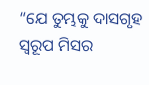“ଯେ ତୁମ୍ଭକୁ ଦାସଗୃହ ସ୍ୱରୂପ ମିସର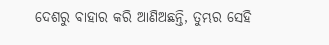ଦେଶରୁ ବାହାର କରି ଆଣିଅଛନ୍ତି, ତୁମ୍ଭର ସେହି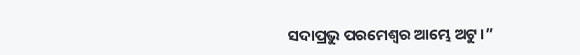ସଦାପ୍ରଭୁ ପରମେଶ୍ୱର ଆମ୍ଭେ ଅଟୁ।”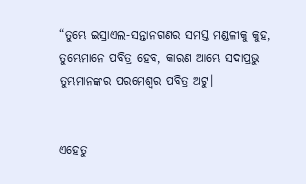“ତୁମ୍ଭେ ଇସ୍ରାଏଲ-ସନ୍ତାନଗଣର ସମସ୍ତ ମଣ୍ଡଳୀକୁ କୁହ, ତୁମ୍ଭେମାନେ ପବିତ୍ର ହେବ, କାରଣ ଆମ୍ଭେ ସଦାପ୍ରଭୁ ତୁମ୍ଭମାନଙ୍କର ପରମେଶ୍ୱର ପବିତ୍ର ଅଟୁ।


ଏହେତୁ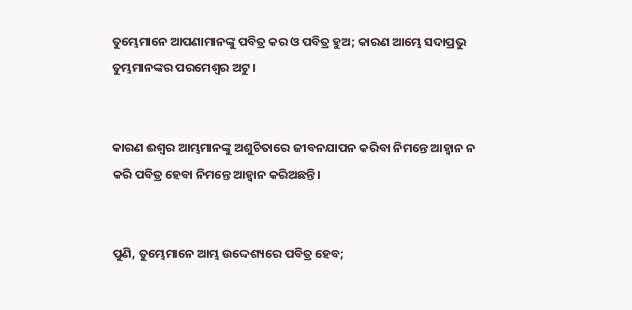ତୁମ୍ଭେମାନେ ଆପଣାମାନଙ୍କୁ ପବିତ୍ର କର ଓ ପବିତ୍ର ହୁଅ; କାରଣ ଆମ୍ଭେ ସଦାପ୍ରଭୁ ତୁମ୍ଭମାନଙ୍କର ପରମେଶ୍ୱର ଅଟୁ।


କାରଣ ଈଶ୍ବର ଆମ୍ଭମାନଙ୍କୁ ଅଶୁଚିତାରେ ଜୀବନଯାପନ କରିବା ନିମନ୍ତେ ଆହ୍ୱାନ ନ କରି ପବିତ୍ର ହେବା ନିମନ୍ତେ ଆହ୍ୱାନ କରିଅଛନ୍ତି।


ପୁଣି, ତୁମ୍ଭେମାନେ ଆମ୍ଭ ଉଦ୍ଦେଶ୍ୟରେ ପବିତ୍ର ହେବ;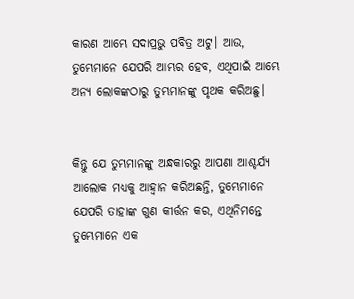କାରଣ ଆମ୍ଭେ ସଦାପ୍ରଭୁ ପବିତ୍ର ଅଟୁ। ଆଉ, ତୁମ୍ଭେମାନେ ଯେପରି ଆମ୍ଭର ହେବ, ଏଥିପାଇଁ ଆମ୍ଭେ ଅନ୍ୟ ଲୋକଙ୍କଠାରୁ ତୁମ୍ଭମାନଙ୍କୁ ପୃଥକ କରିଅଛୁ।


କିନ୍ତୁ ଯେ ତୁମ୍ଭମାନଙ୍କୁ ଅନ୍ଧକାରରୁ ଆପଣା ଆଶ୍ଚର୍ଯ୍ୟ ଆଲୋକ ମଧ୍ୟକୁ ଆହ୍ୱାନ କରିଅଛନ୍ତି, ତୁମ୍ଭେମାନେ ଯେପରି ତାହାଙ୍କ ଗୁଣ କୀର୍ତ୍ତନ କର, ଏଥିନିମନ୍ତେ ତୁମ୍ଭେମାନେ ଏକ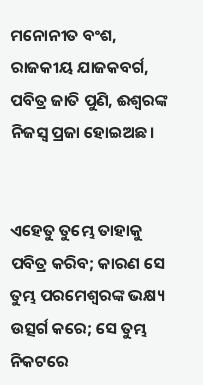ମନୋନୀତ ବଂଶ, ରାଜକୀୟ ଯାଜକବର୍ଗ, ପବିତ୍ର ଜାତି ପୁଣି, ଈଶ୍ବରଙ୍କ ନିଜସ୍ୱ ପ୍ରଜା ହୋଇଅଛ।


ଏହେତୁ ତୁମ୍ଭେ ତାହାକୁ ପବିତ୍ର କରିବ; କାରଣ ସେ ତୁମ୍ଭ ପରମେଶ୍ୱରଙ୍କ ଭକ୍ଷ୍ୟ ଉତ୍ସର୍ଗ କରେ; ସେ ତୁମ୍ଭ ନିକଟରେ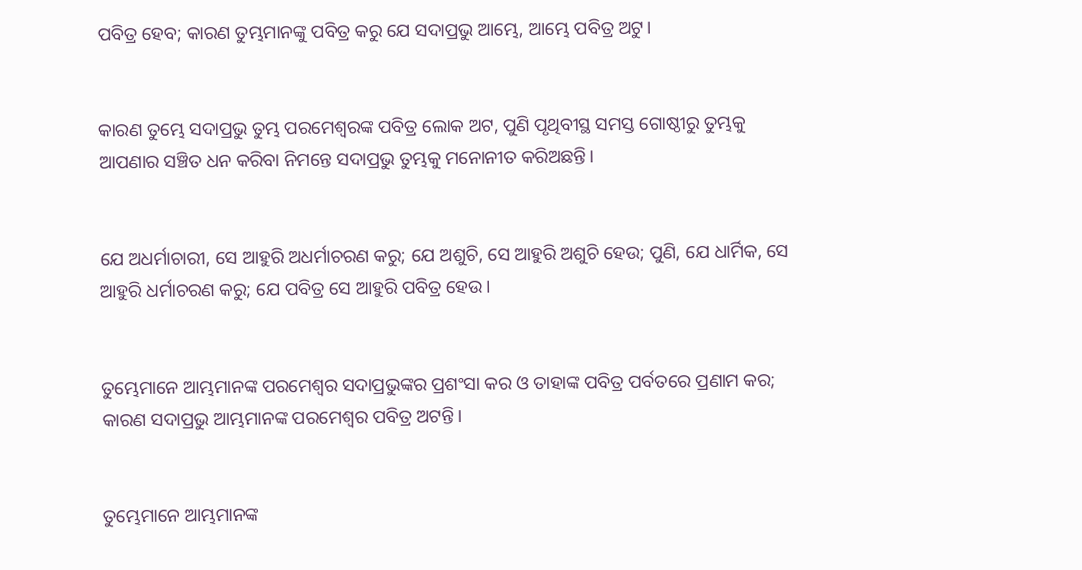ପବିତ୍ର ହେବ; କାରଣ ତୁମ୍ଭମାନଙ୍କୁ ପବିତ୍ର କରୁ ଯେ ସଦାପ୍ରଭୁ ଆମ୍ଭେ, ଆମ୍ଭେ ପବିତ୍ର ଅଟୁ।


କାରଣ ତୁମ୍ଭେ ସଦାପ୍ରଭୁ ତୁମ୍ଭ ପରମେଶ୍ୱରଙ୍କ ପବିତ୍ର ଲୋକ ଅଟ, ପୁଣି ପୃଥିବୀସ୍ଥ ସମସ୍ତ ଗୋଷ୍ଠୀରୁ ତୁମ୍ଭକୁ ଆପଣାର ସଞ୍ଚିତ ଧନ କରିବା ନିମନ୍ତେ ସଦାପ୍ରଭୁ ତୁମ୍ଭକୁ ମନୋନୀତ କରିଅଛନ୍ତି।


ଯେ ଅଧର୍ମାଚାରୀ, ସେ ଆହୁରି ଅଧର୍ମାଚରଣ କରୁ; ଯେ ଅଶୁଚି, ସେ ଆହୁରି ଅଶୁଚି ହେଉ; ପୁଣି, ଯେ ଧାର୍ମିକ, ସେ ଆହୁରି ଧର୍ମାଚରଣ କରୁ; ଯେ ପବିତ୍ର ସେ ଆହୁରି ପବିତ୍ର ହେଉ।


ତୁମ୍ଭେମାନେ ଆମ୍ଭମାନଙ୍କ ପରମେଶ୍ୱର ସଦାପ୍ରଭୁଙ୍କର ପ୍ରଶଂସା କର ଓ ତାହାଙ୍କ ପବିତ୍ର ପର୍ବତରେ ପ୍ରଣାମ କର; କାରଣ ସଦାପ୍ରଭୁ ଆମ୍ଭମାନଙ୍କ ପରମେଶ୍ୱର ପବିତ୍ର ଅଟନ୍ତି।


ତୁମ୍ଭେମାନେ ଆମ୍ଭମାନଙ୍କ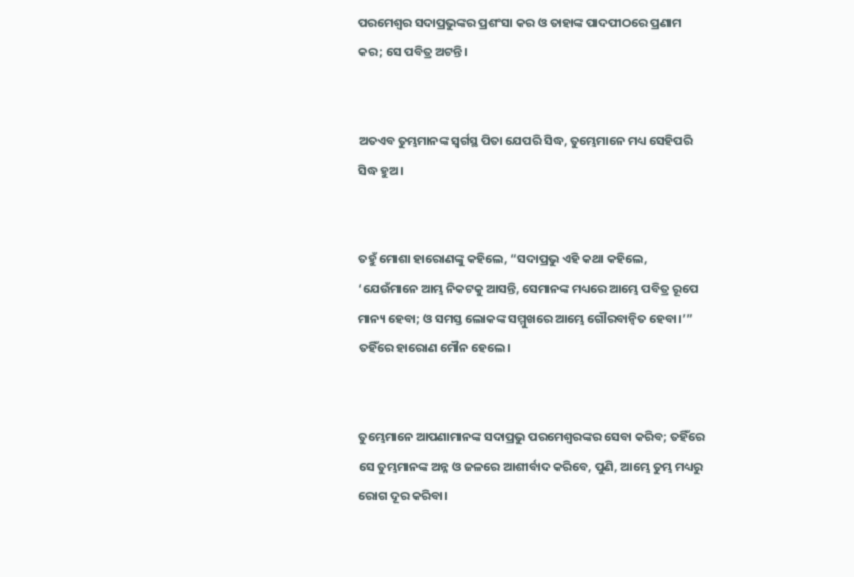ପରମେଶ୍ୱର ସଦାପ୍ରଭୁଙ୍କର ପ୍ରଶଂସା କର ଓ ତାହାଙ୍କ ପାଦପୀଠରେ ପ୍ରଣାମ କର; ସେ ପବିତ୍ର ଅଟନ୍ତି।


ଅତଏବ ତୁମ୍ଭମାନଙ୍କ ସ୍ୱର୍ଗସ୍ଥ ପିତା ଯେପରି ସିଦ୍ଧ, ତୁମ୍ଭେମାନେ ମଧ୍ୟ ସେହିପରି ସିଦ୍ଧ ହୁଅ।


ତହୁଁ ମୋଶା ହାରୋଣଙ୍କୁ କହିଲେ, “ସଦାପ୍ରଭୁ ଏହି କଥା କହିଲେ, ‘ଯେଉଁମାନେ ଆମ୍ଭ ନିକଟକୁ ଆସନ୍ତି, ସେମାନଙ୍କ ମଧ୍ୟରେ ଆମ୍ଭେ ପବିତ୍ର ରୂପେ ମାନ୍ୟ ହେବା; ଓ ସମସ୍ତ ଲୋକଙ୍କ ସମ୍ମୁଖରେ ଆମ୍ଭେ ଗୌରବାନ୍ୱିତ ହେବା।’” ତହିଁରେ ହାରୋଣ ମୌନ ହେଲେ।


ତୁମ୍ଭେମାନେ ଆପଣାମାନଙ୍କ ସଦାପ୍ରଭୁ ପରମେଶ୍ୱରଙ୍କର ସେବା କରିବ; ତହିଁରେ ସେ ତୁମ୍ଭମାନଙ୍କ ଅନ୍ନ ଓ ଜଳରେ ଆଶୀର୍ବାଦ କରିବେ, ପୁଣି, ଆମ୍ଭେ ତୁମ୍ଭ ମଧ୍ୟରୁ ରୋଗ ଦୂର କରିବା।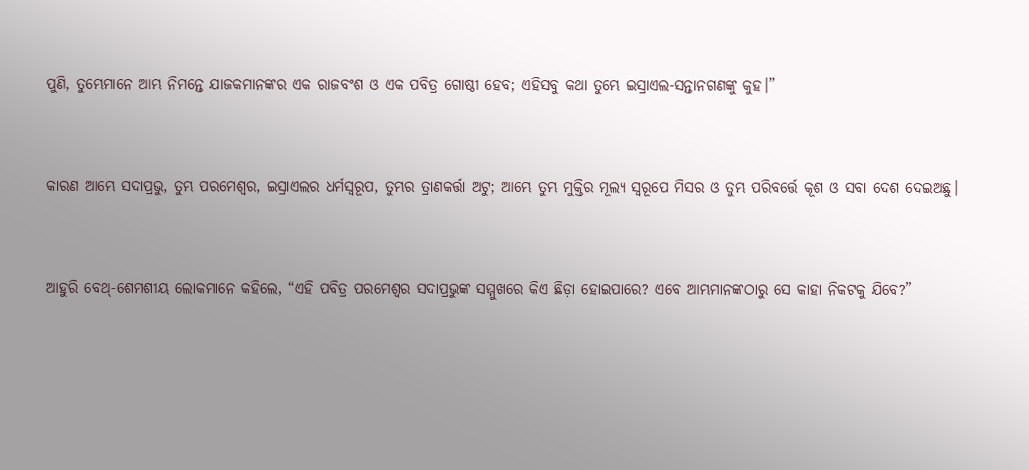ପୁଣି, ତୁମ୍ଭେମାନେ ଆମ୍ଭ ନିମନ୍ତେ ଯାଜକମାନଙ୍କର ଏକ ରାଜବଂଶ ଓ ଏକ ପବିତ୍ର ଗୋଷ୍ଠୀ ହେବ; ଏହିସବୁ କଥା ତୁମ୍ଭେ ଇସ୍ରାଏଲ-ସନ୍ତାନଗଣଙ୍କୁ କୁହ।”


କାରଣ ଆମ୍ଭେ ସଦାପ୍ରଭୁ, ତୁମ୍ଭ ପରମେଶ୍ୱର, ଇସ୍ରାଏଲର ଧର୍ମସ୍ୱରୂପ, ତୁମ୍ଭର ତ୍ରାଣକର୍ତ୍ତା ଅଟୁ; ଆମ୍ଭେ ତୁମ୍ଭ ମୁକ୍ତିର ମୂଲ୍ୟ ସ୍ୱରୂପେ ମିସର ଓ ତୁମ୍ଭ ପରିବର୍ତ୍ତେ କୂଶ ଓ ସବା ଦେଶ ଦେଇଅଛୁ।


ଆହୁରି ବେଥ୍-ଶେମଶୀୟ ଲୋକମାନେ କହିଲେ, “ଏହି ପବିତ୍ର ପରମେଶ୍ୱର ସଦାପ୍ରଭୁଙ୍କ ସମ୍ମୁଖରେ କିଏ ଛିଡ଼ା ହୋଇପାରେ? ଏବେ ଆମ୍ଭମାନଙ୍କଠାରୁ ସେ କାହା ନିକଟକୁ ଯିବେ?”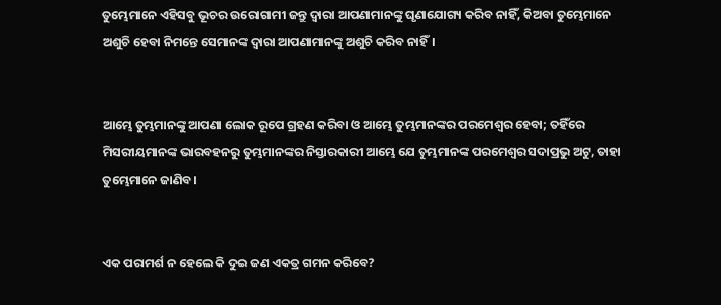ତୁମ୍ଭେମାନେ ଏହିସବୁ ଭୂଚର ଉରୋଗାମୀ ଜନ୍ତୁ ଦ୍ୱାରା ଆପଣାମାନଙ୍କୁ ଘୃଣାଯୋଗ୍ୟ କରିବ ନାହିଁ, କିଅବା ତୁମ୍ଭେମାନେ ଅଶୁଚି ହେବା ନିମନ୍ତେ ସେମାନଙ୍କ ଦ୍ୱାରା ଆପଣାମାନଙ୍କୁ ଅଶୁଚି କରିବ ନାହିଁ।


ଆମ୍ଭେ ତୁମ୍ଭମାନଙ୍କୁ ଆପଣା ଲୋକ ରୂପେ ଗ୍ରହଣ କରିବା ଓ ଆମ୍ଭେ ତୁମ୍ଭମାନଙ୍କର ପରମେଶ୍ୱର ହେବା; ତହିଁରେ ମିସରୀୟମାନଙ୍କ ଭାରବହନରୁ ତୁମ୍ଭମାନଙ୍କର ନିସ୍ତାରକାରୀ ଆମ୍ଭେ ଯେ ତୁମ୍ଭମାନଙ୍କ ପରମେଶ୍ୱର ସଦାପ୍ରଭୁ ଅଟୁ, ତାହା ତୁମ୍ଭେମାନେ ଜାଣିବ।


ଏକ ପରାମର୍ଶ ନ ହେଲେ କି ଦୁଇ ଜଣ ଏକତ୍ର ଗମନ କରିବେ?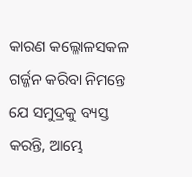କାରଣ କଲ୍ଳୋଳସକଳ ଗର୍ଜ୍ଜନ କରିବା ନିମନ୍ତେ ଯେ ସମୁଦ୍ରକୁ ବ୍ୟସ୍ତ କରନ୍ତି, ଆମ୍ଭେ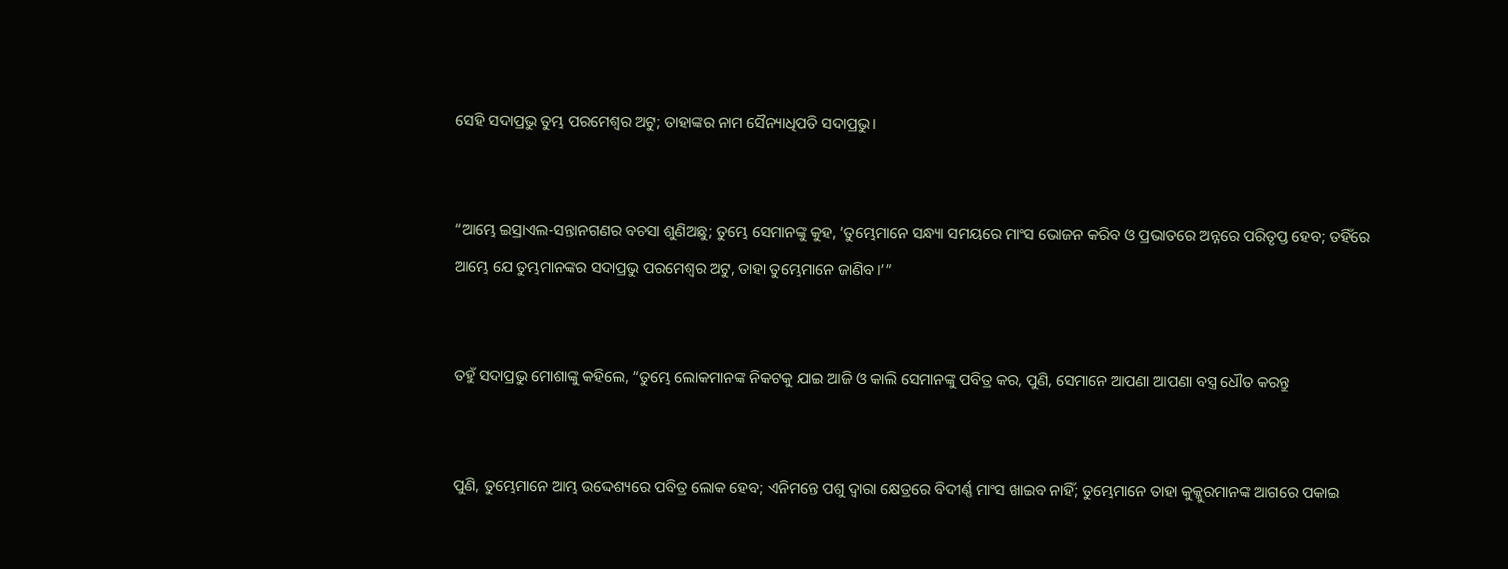ସେହି ସଦାପ୍ରଭୁ ତୁମ୍ଭ ପରମେଶ୍ୱର ଅଟୁ; ତାହାଙ୍କର ନାମ ସୈନ୍ୟାଧିପତି ସଦାପ୍ରଭୁ।


“ଆମ୍ଭେ ଇସ୍ରାଏଲ-ସନ୍ତାନଗଣର ବଚସା ଶୁଣିଅଛୁ; ତୁମ୍ଭେ ସେମାନଙ୍କୁ କୁହ, ‘ତୁମ୍ଭେମାନେ ସନ୍ଧ୍ୟା ସମୟରେ ମାଂସ ଭୋଜନ କରିବ ଓ ପ୍ରଭାତରେ ଅନ୍ନରେ ପରିତୃପ୍ତ ହେବ; ତହିଁରେ ଆମ୍ଭେ ଯେ ତୁମ୍ଭମାନଙ୍କର ସଦାପ୍ରଭୁ ପରମେଶ୍ୱର ଅଟୁ, ତାହା ତୁମ୍ଭେମାନେ ଜାଣିବ।’”


ତହୁଁ ସଦାପ୍ରଭୁ ମୋଶାଙ୍କୁ କହିଲେ, “ତୁମ୍ଭେ ଲୋକମାନଙ୍କ ନିକଟକୁ ଯାଇ ଆଜି ଓ କାଲି ସେମାନଙ୍କୁ ପବିତ୍ର କର, ପୁଣି, ସେମାନେ ଆପଣା ଆପଣା ବସ୍ତ୍ର ଧୌତ କରନ୍ତୁ


ପୁଣି, ତୁମ୍ଭେମାନେ ଆମ୍ଭ ଉଦ୍ଦେଶ୍ୟରେ ପବିତ୍ର ଲୋକ ହେବ; ଏନିମନ୍ତେ ପଶୁ ଦ୍ୱାରା କ୍ଷେତ୍ରରେ ବିଦୀର୍ଣ୍ଣ ମାଂସ ଖାଇବ ନାହିଁ; ତୁମ୍ଭେମାନେ ତାହା କୁକ୍କୁରମାନଙ୍କ ଆଗରେ ପକାଇ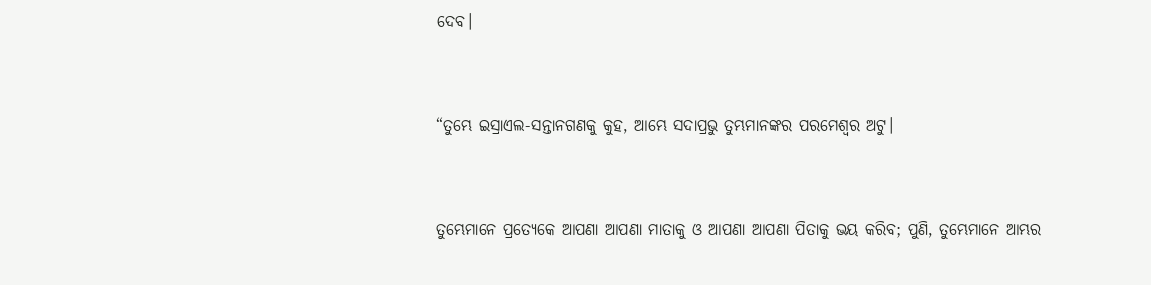ଦେବ।


“ତୁମ୍ଭେ ଇସ୍ରାଏଲ-ସନ୍ତାନଗଣକୁ କୁହ, ଆମ୍ଭେ ସଦାପ୍ରଭୁ ତୁମ୍ଭମାନଙ୍କର ପରମେଶ୍ୱର ଅଟୁ।


ତୁମ୍ଭେମାନେ ପ୍ରତ୍ୟେକେ ଆପଣା ଆପଣା ମାତାକୁ ଓ ଆପଣା ଆପଣା ପିତାକୁ ଭୟ କରିବ; ପୁଣି, ତୁମ୍ଭେମାନେ ଆମ୍ଭର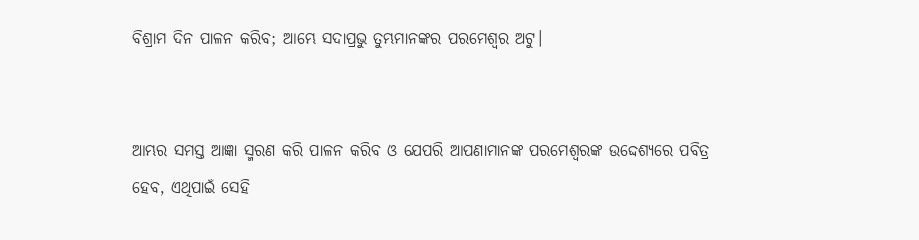ବିଶ୍ରାମ ଦିନ ପାଳନ କରିବ; ଆମ୍ଭେ ସଦାପ୍ରଭୁ ତୁମ୍ଭମାନଙ୍କର ପରମେଶ୍ୱର ଅଟୁ।


ଆମ୍ଭର ସମସ୍ତ ଆଜ୍ଞା ସ୍ମରଣ କରି ପାଳନ କରିବ ଓ ଯେପରି ଆପଣାମାନଙ୍କ ପରମେଶ୍ୱରଙ୍କ ଉଦ୍ଦେଶ୍ୟରେ ପବିତ୍ର ହେବ, ଏଥିପାଇଁ ସେହି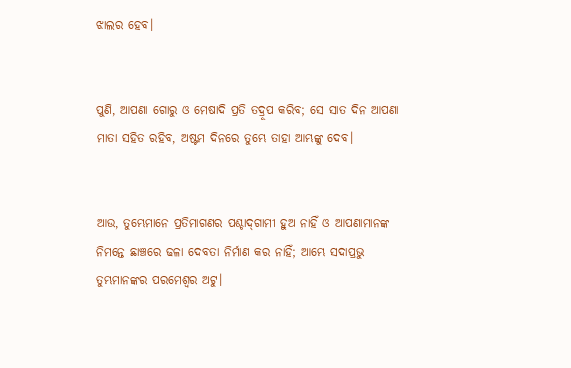ଝାଲର ହେବ।


ପୁଣି, ଆପଣା ଗୋରୁ ଓ ମେଷାଦି ପ୍ରତି ତଦ୍ରୂପ କରିବ; ସେ ସାତ ଦିନ ଆପଣା ମାତା ସହିତ ରହିବ, ଅଷ୍ଟମ ଦିନରେ ତୁମ୍ଭେ ତାହା ଆମ୍ଭଙ୍କୁ ଦେବ।


ଆଉ, ତୁମ୍ଭେମାନେ ପ୍ରତିମାଗଣର ପଶ୍ଚାଦ୍‍ଗାମୀ ହୁଅ ନାହିଁ ଓ ଆପଣାମାନଙ୍କ ନିମନ୍ତେ ଛାଞ୍ଚରେ ଢଳା ଦେବତା ନିର୍ମାଣ କର ନାହିଁ; ଆମ୍ଭେ ସଦାପ୍ରଭୁ ତୁମ୍ଭମାନଙ୍କର ପରମେଶ୍ୱର ଅଟୁ।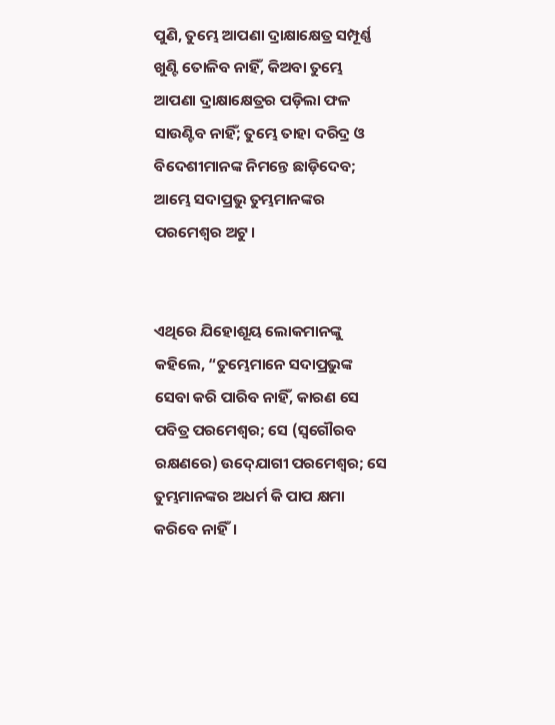ପୁଣି, ତୁମ୍ଭେ ଆପଣା ଦ୍ରାକ୍ଷାକ୍ଷେତ୍ର ସମ୍ପୂର୍ଣ୍ଣ ଖୁଣ୍ଟି ତୋଳିବ ନାହିଁ, କିଅବା ତୁମ୍ଭେ ଆପଣା ଦ୍ରାକ୍ଷାକ୍ଷେତ୍ରର ପଡ଼ିଲା ଫଳ ସାଉଣ୍ଟିବ ନାହିଁ; ତୁମ୍ଭେ ତାହା ଦରିଦ୍ର ଓ ବିଦେଶୀମାନଙ୍କ ନିମନ୍ତେ ଛାଡ଼ିଦେବ; ଆମ୍ଭେ ସଦାପ୍ରଭୁ ତୁମ୍ଭମାନଙ୍କର ପରମେଶ୍ୱର ଅଟୁ।


ଏଥିରେ ଯିହୋଶୂୟ ଲୋକମାନଙ୍କୁ କହିଲେ, “ତୁମ୍ଭେମାନେ ସଦାପ୍ରଭୁଙ୍କ ସେବା କରି ପାରିବ ନାହିଁ, କାରଣ ସେ ପବିତ୍ର ପରମେଶ୍ୱର; ସେ (ସ୍ୱଗୌରବ ରକ୍ଷଣରେ) ଉଦ୍‍ଯୋଗୀ ପରମେଶ୍ୱର; ସେ ତୁମ୍ଭମାନଙ୍କର ଅଧର୍ମ କି ପାପ କ୍ଷମା କରିବେ ନାହିଁ।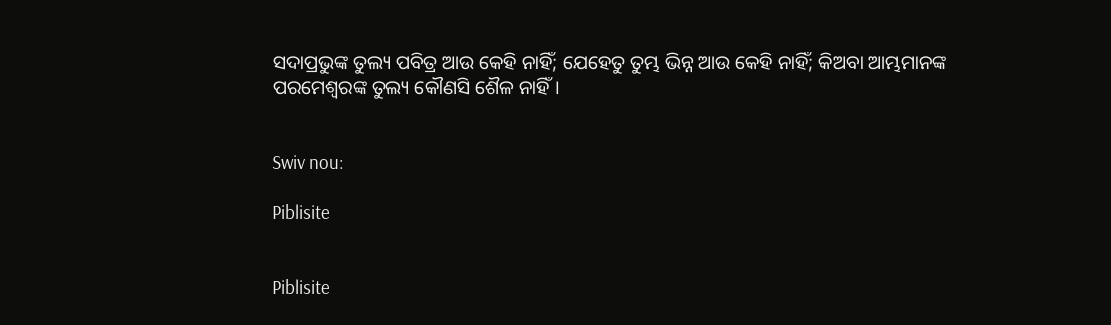ସଦାପ୍ରଭୁଙ୍କ ତୁଲ୍ୟ ପବିତ୍ର ଆଉ କେହି ନାହିଁ; ଯେହେତୁ ତୁମ୍ଭ ଭିନ୍ନ ଆଉ କେହି ନାହିଁ; କିଅବା ଆମ୍ଭମାନଙ୍କ ପରମେଶ୍ୱରଙ୍କ ତୁଲ୍ୟ କୌଣସି ଶୈଳ ନାହିଁ।


Swiv nou:

Piblisite


Piblisite